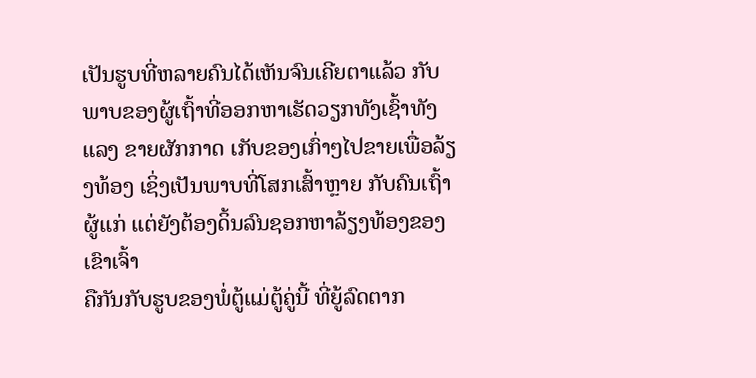ເປັນຮູບທີ່ຫລາຍຄົນໄດ້ເຫັນຈົນເຄີຍຕາແລ້ວ ກັບພາບຂອງຜູ້ເຖົ້າທີ່ອອກຫາເຮັດວຽກທັງເຊົ້າທັງແລງ ຂາຍຜັກກາດ ເກັບຂອງເກົ່າໆໄປຂາຍເພື່ອລ້ຽງທ້ອງ ເຊິ່ງເປັນພາບທີ່ໂສກເສົ້າຫຼາຍ ກັບຄົນເຖົ້າຜູ້ແກ່ ແຕ່ຍັງຕ້ອງດິ້ນລົນຊອກຫາລ້ຽງທ້ອງຂອງເຂົາເຈົ້າ
ຄືກັນກັບຮູບຂອງພໍ່ຕູ້ແມ່ຕູ້ຄູ່ນີ້ ທີ່ຍູ້ລົດຕາກ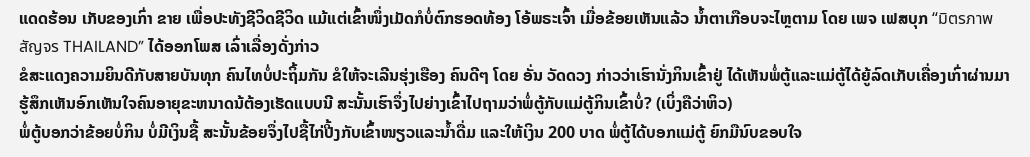ແດດຮ້ອນ ເກັບຂອງເກົ່າ ຂາຍ ເພື່ອປະທັງຊີວິດຊີວິດ ແມ້ແຕ່ເຂົ້າໜຶ່ງເມັດກໍບໍ່ຕົກຮອດທ້ອງ ໂອ້ພຣະເຈົ້າ ເມື່ອຂ້ອຍເຫັນແລ້ວ ນ້ຳຕາເກືອບຈະໄຫຼຕາມ ໂດຍ ເພຈ ເຟສບຸກ “มิตรภาพสัญจร THAILAND” ໄດ້ອອກໂພສ ເລົ່າເລື່ອງດັ່ງກ່າວ
ຂໍສະແດງຄວາມຍິນດີກັບສາຍບັນທຸກ ຄົນໄທບໍ່ປະຖິ້ມກັນ ຂໍໃຫ້ຈະເລີນຮຸ່ງເຮືອງ ຄົນດີໆ ໂດຍ ອັ່ນ ວັດດວງ ກ່າວວ່າເຮົານັ່ງກິນເຂົ້າຢູ່ ໄດ້ເຫັນພໍ່ຕູ້ແລະແມ່ຕູ້ໄດ້ຍູ້ລົດເກັບເຄື່ອງເກົ່າຜ່ານມາ ຮູ້ສຶກເຫັນອົກເຫັນໃຈຄົນອາຍຸຂະຫນາດນ້ຕ້ອງເຮັດແບບນີ ສະນັ້ນເຮົາຈຶ່ງໄປຍ່າງເຂົ້າໄປຖາມວ່າພໍ່ຕູ້ກັບແມ່ຕູ້ກິນເຂົ້າບໍ່? (ເບິ່ງຄືວ່າຫິວ)
ພໍ່ຕູ້ບອກວ່າຂ້ອຍບໍ່ກິນ ບໍ່ມີເງິນຊື້ ສະນັ້ນຂ້ອຍຈຶ່ງໄປຊື້ໄກ່ປີ້ງກັບເຂົ້າໜຽວແລະນໍ້າດື່ມ ແລະໃຫ້ເງິນ 200 ບາດ ພໍ່ຕູ້ໄດ້ບອກແມ່ຕູ້ ຍົກມືນົບຂອບໃຈ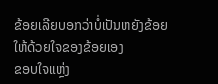ຂ້ອຍເລີຍບອກວ່າບໍ່ເປັນຫຍັງຂ້ອຍໃຫ້ດ້ວຍໃຈຂອງຂ້ອຍເອງ
ຂອບໃຈແຫຼ່ງ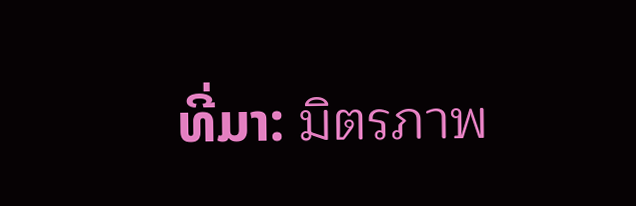ທີ່ມາ: มิตรภาพ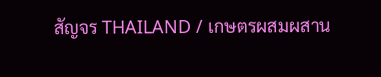สัญจร THAILAND / เกษตรผสมผสาน